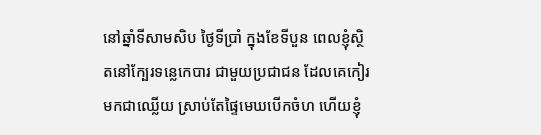នៅឆ្នាំទីសាមសិប ថ្ងៃទីប្រាំ ក្នុងខែទីបួន ពេលខ្ញុំស្ថិតនៅក្បែរទន្លេកេបារ ជាមួយប្រជាជន ដែលគេកៀរមកជាឈ្លើយ ស្រាប់តែផ្ទៃមេឃបើកចំហ ហើយខ្ញុំ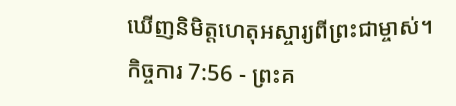ឃើញនិមិត្តហេតុអស្ចារ្យពីព្រះជាម្ចាស់។
កិច្ចការ 7:56 - ព្រះគ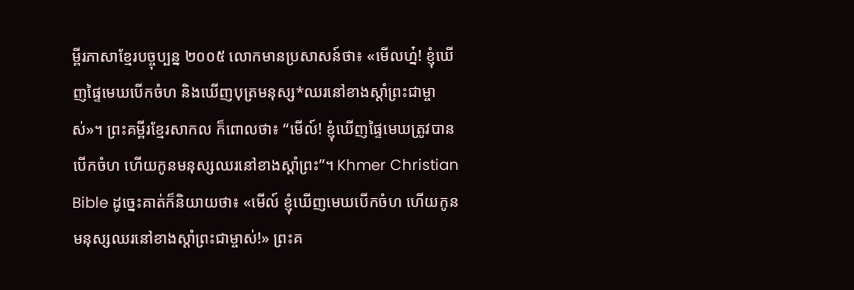ម្ពីរភាសាខ្មែរបច្ចុប្បន្ន ២០០៥ លោកមានប្រសាសន៍ថា៖ «មើលហ្ន៎! ខ្ញុំឃើញផ្ទៃមេឃបើកចំហ និងឃើញបុត្រមនុស្ស*ឈរនៅខាងស្ដាំព្រះជាម្ចាស់»។ ព្រះគម្ពីរខ្មែរសាកល ក៏ពោលថា៖ “មើល៍! ខ្ញុំឃើញផ្ទៃមេឃត្រូវបានបើកចំហ ហើយកូនមនុស្សឈរនៅខាងស្ដាំព្រះ”។ Khmer Christian Bible ដូច្នេះគាត់ក៏និយាយថា៖ «មើល៍ ខ្ញុំឃើញមេឃបើកចំហ ហើយកូនមនុស្សឈរនៅខាងស្ដាំព្រះជាម្ចាស់!» ព្រះគ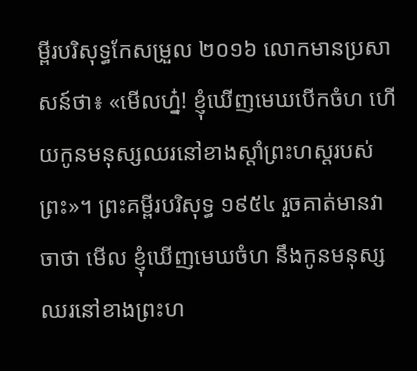ម្ពីរបរិសុទ្ធកែសម្រួល ២០១៦ លោកមានប្រសាសន៍ថា៖ «មើលហ្ន៎! ខ្ញុំឃើញមេឃបើកចំហ ហើយកូនមនុស្សឈរនៅខាងស្តាំព្រះហស្តរបស់ព្រះ»។ ព្រះគម្ពីរបរិសុទ្ធ ១៩៥៤ រួចគាត់មានវាចាថា មើល ខ្ញុំឃើញមេឃចំហ នឹងកូនមនុស្សឈរនៅខាងព្រះហ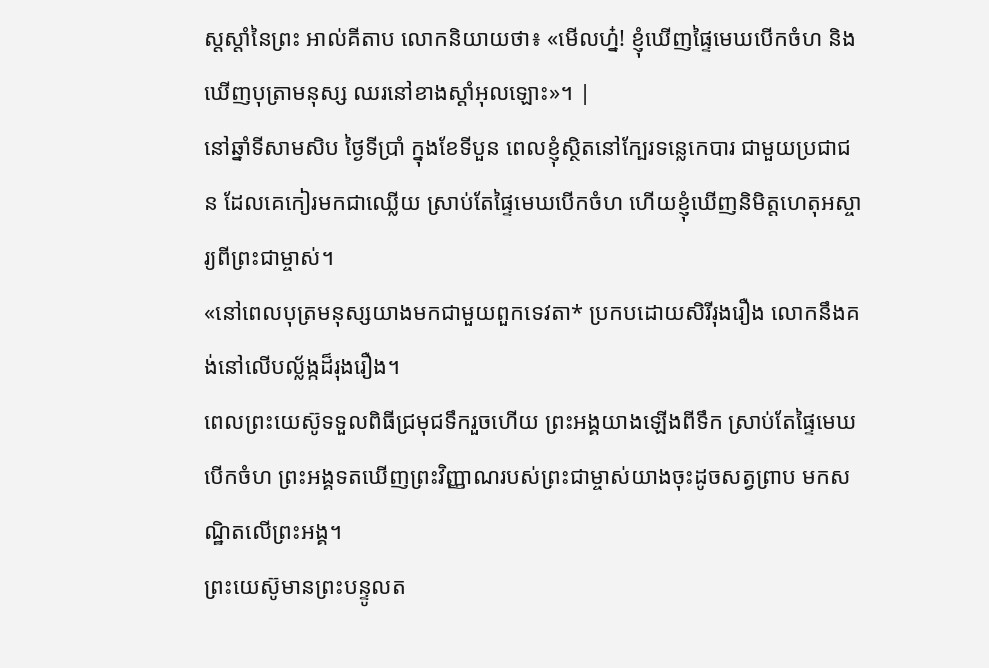ស្តស្តាំនៃព្រះ អាល់គីតាប លោកនិយាយថា៖ «មើលហ្ន៎! ខ្ញុំឃើញផ្ទៃមេឃបើកចំហ និងឃើញបុត្រាមនុស្ស ឈរនៅខាងស្ដាំអុលឡោះ»។ |
នៅឆ្នាំទីសាមសិប ថ្ងៃទីប្រាំ ក្នុងខែទីបួន ពេលខ្ញុំស្ថិតនៅក្បែរទន្លេកេបារ ជាមួយប្រជាជន ដែលគេកៀរមកជាឈ្លើយ ស្រាប់តែផ្ទៃមេឃបើកចំហ ហើយខ្ញុំឃើញនិមិត្តហេតុអស្ចារ្យពីព្រះជាម្ចាស់។
«នៅពេលបុត្រមនុស្សយាងមកជាមួយពួកទេវតា* ប្រកបដោយសិរីរុងរឿង លោកនឹងគង់នៅលើបល្ល័ង្កដ៏រុងរឿង។
ពេលព្រះយេស៊ូទទួលពិធីជ្រមុជទឹករួចហើយ ព្រះអង្គយាងឡើងពីទឹក ស្រាប់តែផ្ទៃមេឃបើកចំហ ព្រះអង្គទតឃើញព្រះវិញ្ញាណរបស់ព្រះជាម្ចាស់យាងចុះដូចសត្វព្រាប មកសណ្ឋិតលើព្រះអង្គ។
ព្រះយេស៊ូមានព្រះបន្ទូលត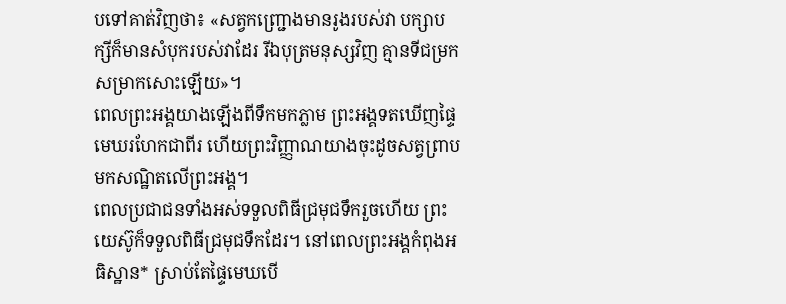បទៅគាត់វិញថា៖ «សត្វកញ្ជ្រោងមានរូងរបស់វា បក្សាបក្សីក៏មានសំបុករបស់វាដែរ រីឯបុត្រមនុស្សវិញ គ្មានទីជម្រកសម្រាកសោះឡើយ»។
ពេលព្រះអង្គយាងឡើងពីទឹកមកភ្លាម ព្រះអង្គទតឃើញផ្ទៃមេឃរហែកជាពីរ ហើយព្រះវិញ្ញាណយាងចុះដូចសត្វព្រាប មកសណ្ឋិតលើព្រះអង្គ។
ពេលប្រជាជនទាំងអស់ទទួលពិធីជ្រមុជទឹករួចហើយ ព្រះយេស៊ូក៏ទទួលពិធីជ្រមុជទឹកដែរ។ នៅពេលព្រះអង្គកំពុងអធិស្ឋាន* ស្រាប់តែផ្ទៃមេឃបើ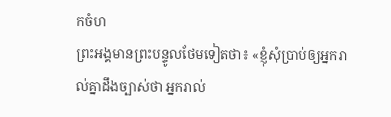កចំហ
ព្រះអង្គមានព្រះបន្ទូលថែមទៀតថា៖ «ខ្ញុំសុំប្រាប់ឲ្យអ្នករាល់គ្នាដឹងច្បាស់ថា អ្នករាល់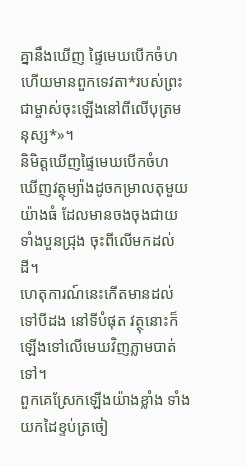គ្នានឹងឃើញ ផ្ទៃមេឃបើកចំហ ហើយមានពួកទេវតា*របស់ព្រះជាម្ចាស់ចុះឡើងនៅពីលើបុត្រមនុស្ស*»។
និមិត្តឃើញផ្ទៃមេឃបើកចំហ ឃើញវត្ថុម្យ៉ាងដូចកម្រាលតុមួយយ៉ាងធំ ដែលមានចងចុងជាយទាំងបួនជ្រុង ចុះពីលើមកដល់ដី។
ហេតុការណ៍នេះកើតមានដល់ទៅបីដង នៅទីបំផុត វត្ថុនោះក៏ឡើងទៅលើមេឃវិញភ្លាមបាត់ទៅ។
ពួកគេស្រែកឡើងយ៉ាងខ្លាំង ទាំងយកដៃខ្ទប់ត្រចៀ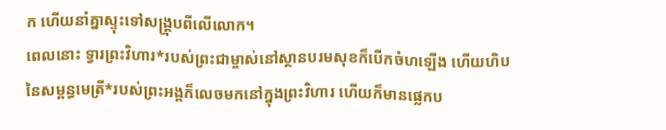ក ហើយនាំគ្នាស្ទុះទៅសង្គ្រុបពីលើលោក។
ពេលនោះ ទ្វារព្រះវិហារ*របស់ព្រះជាម្ចាស់នៅស្ថានបរមសុខក៏បើកចំហឡើង ហើយហិបនៃសម្ពន្ធមេត្រី*របស់ព្រះអង្គក៏លេចមកនៅក្នុងព្រះវិហារ ហើយក៏មានផ្លេកប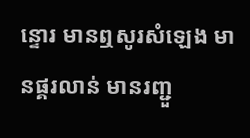ន្ទោរ មានឮសូរសំឡេង មានផ្គរលាន់ មានរញ្ជួ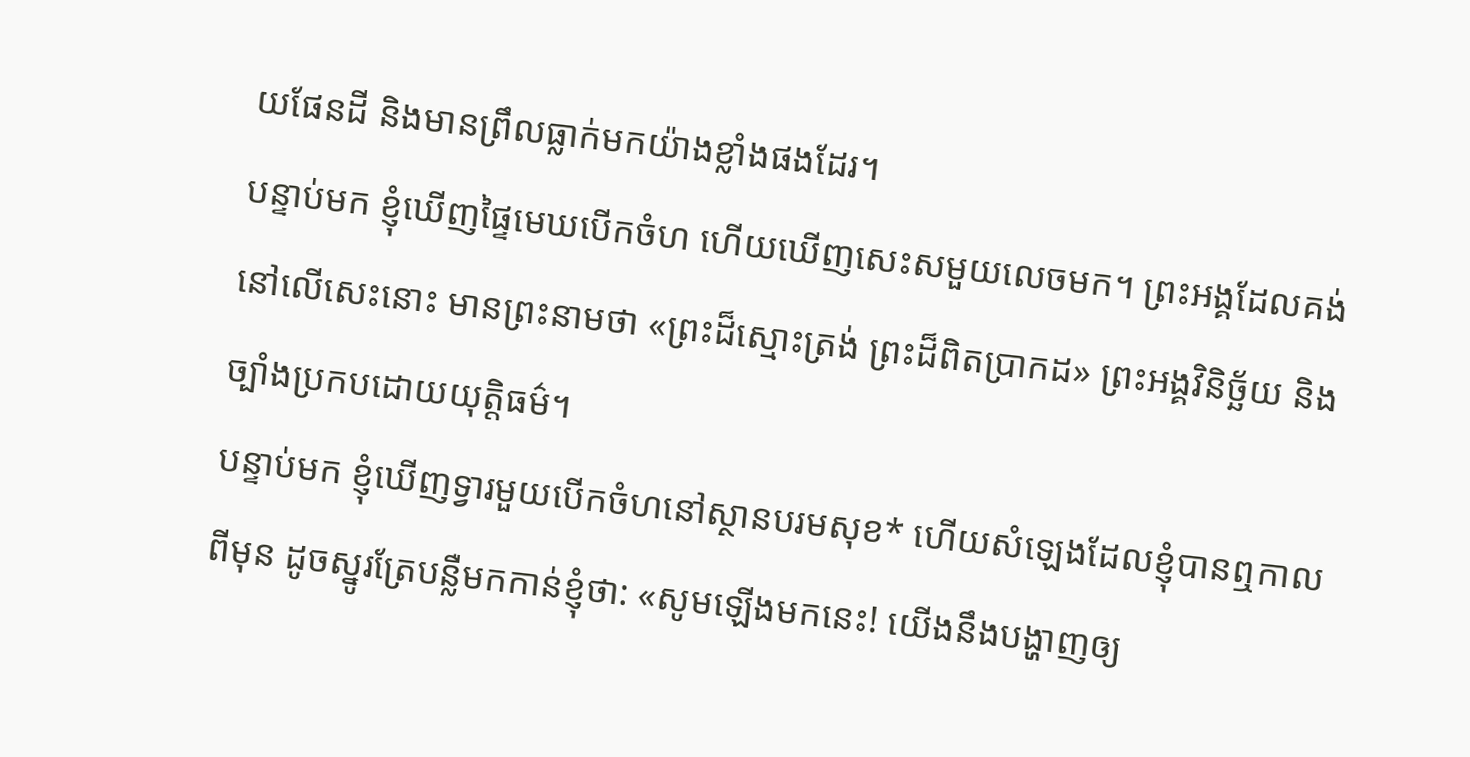យផែនដី និងមានព្រឹលធ្លាក់មកយ៉ាងខ្លាំងផងដែរ។
បន្ទាប់មក ខ្ញុំឃើញផ្ទៃមេឃបើកចំហ ហើយឃើញសេះសមួយលេចមក។ ព្រះអង្គដែលគង់នៅលើសេះនោះ មានព្រះនាមថា «ព្រះដ៏ស្មោះត្រង់ ព្រះដ៏ពិតប្រាកដ» ព្រះអង្គវិនិច្ឆ័យ និងច្បាំងប្រកបដោយយុត្តិធម៌។
បន្ទាប់មក ខ្ញុំឃើញទ្វារមួយបើកចំហនៅស្ថានបរមសុខ* ហើយសំឡេងដែលខ្ញុំបានឮកាលពីមុន ដូចស្នូរត្រែបន្លឺមកកាន់ខ្ញុំថា: «សូមឡើងមកនេះ! យើងនឹងបង្ហាញឲ្យ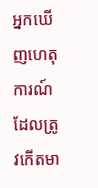អ្នកឃើញហេតុការណ៍ដែលត្រូវកើតមា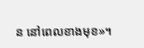ន នៅពេលខាងមុខ»។